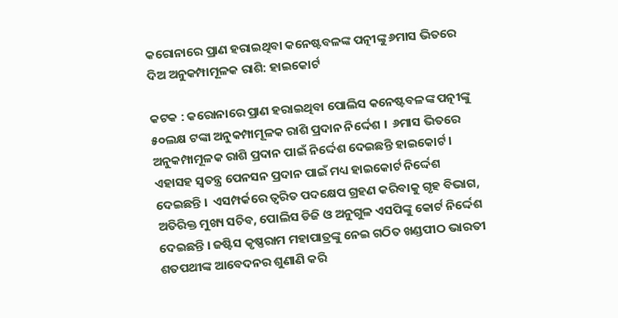କରୋନାରେ ପ୍ରାଣ ହରାଇଥିବା କନେଷ୍ଟବଳଙ୍କ ପତ୍ନୀଙ୍କୁ ୬ମାସ ଭିତରେ ଦିଅ ଅନୁକମ୍ପାମୂଳକ ରାଶି: ହାଇକୋର୍ଟ

କଟକ : କରୋନାରେ ପ୍ରାଣ ହରାଇଥିବା ପୋଲିସ କନେଷ୍ଟବଳଙ୍କ ପତ୍ନୀଙ୍କୁ ୫୦ଲକ୍ଷ ଟଙ୍କା ଅନୁକମ୍ପାମୂଳକ ରାଶି ପ୍ରଦାନ ନିର୍ଦ୍ଦେଶ ।  ୬ମାସ ଭିତରେ ଅନୁକମ୍ପାମୂଳକ ରାଶି ପ୍ରଦାନ ପାଇଁ ନିର୍ଦ୍ଦେଶ ଦେଇଛନ୍ତି ହାଇକୋର୍ଟ । ଏହାସହ ସ୍ବତନ୍ତ୍ର ପେନସନ ପ୍ରଦାନ ପାଇଁ ମଧ୍ୟ ହାଇକୋର୍ଟ ନିର୍ଦ୍ଦେଶ ଦେଇଛନ୍ତି ।  ଏସମ୍ପର୍କରେ ତ୍ବରିତ ପଦକ୍ଷେପ ଗ୍ରହଣ କରିବାକୁ ଗୃହ ବିଭାଗ, ଅତିରିକ୍ତ ମୁଖ୍ୟ ସଚିବ, ପୋଲିସ ଡିଜି ଓ ଅନୁଗୁଳ ଏସପିଙ୍କୁ କୋର୍ଟ ନିର୍ଦ୍ଦେଶ ଦେଇଛନ୍ତି । ଜଷ୍ଟିସ କୃଷ୍ଣରାମ ମହାପାତ୍ରଙ୍କୁ ନେଇ ଗଠିତ ଖଣ୍ଡପୀଠ ଭାରତୀ ଶତପଥୀଙ୍କ ଆବେଦନର ଶୁଣାଣି କରି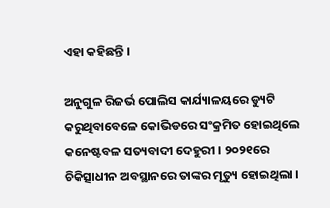ଏହା କହିଛନ୍ତି ।

ଅନୁଗୁଳ ରିଜର୍ଭ ପୋଲିସ କାର୍ଯ୍ୟାଳୟରେ ଡ୍ୟୁଟି କରୁଥିବାବେଳେ କୋଭିଡରେ ସଂକ୍ରମିତ ହୋଇଥିଲେ କନେଷ୍ଟବଳ ସତ୍ୟବାଦୀ ଦେହୁରୀ । ୨୦୨୧ରେ ଚିକିତ୍ସାଧୀନ ଅବସ୍ଥାନରେ ତାଙ୍କର ମୃତ୍ୟୁ ହୋଇଥିଲା ।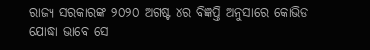ରାଜ୍ୟ ସରକାରଙ୍କ ୨୦୨୦ ଅଗଷ୍ଟ ୪ର ବିଜ୍ଞପ୍ତି ଅନୁସାରେ କୋଭିଡ ଯୋଦ୍ଧା ଭାବେ ସେ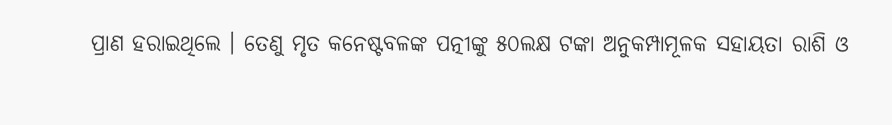ପ୍ରାଣ ହରାଇଥିଲେ । ତେଣୁ ମୃତ କନେଷ୍ଟବଳଙ୍କ ପତ୍ନୀଙ୍କୁ ୫୦ଲକ୍ଷ ଟଙ୍କା ଅନୁକମ୍ପାମୂଳକ ସହାୟତା ରାଶି ଓ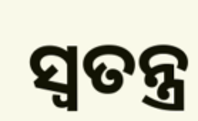ସ୍ବତନ୍ତ୍ର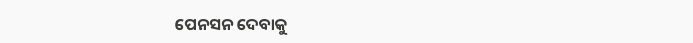ପେନସନ ଦେବାକୁ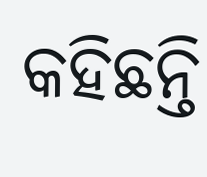କହିଛନ୍ତି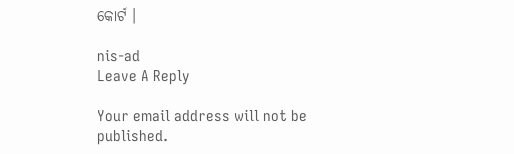କୋର୍ଟ ।

nis-ad
Leave A Reply

Your email address will not be published.